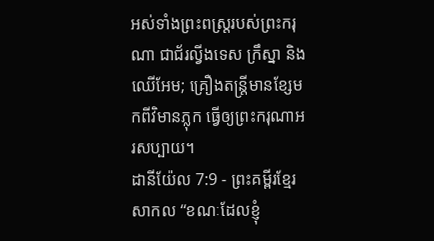អស់ទាំងព្រះពស្ត្ររបស់ព្រះករុណា ជាជ័រល្វីងទេស ក្រឹស្នា និងឈើអែម; គ្រឿងតន្ត្រីមានខ្សែមកពីវិមានភ្លុក ធ្វើឲ្យព្រះករុណាអរសប្បាយ។
ដានីយ៉ែល 7:9 - ព្រះគម្ពីរខ្មែរសាកល “ខណៈដែលខ្ញុំ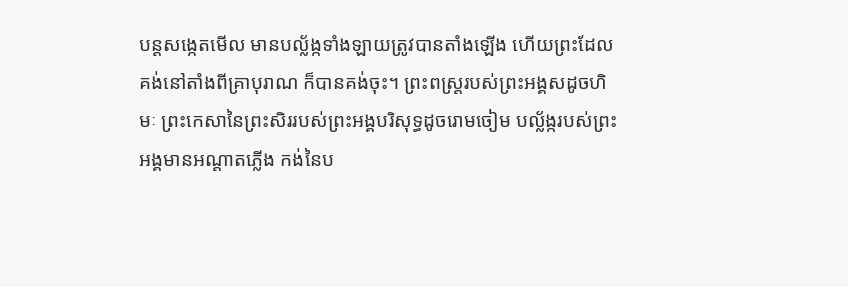បន្តសង្កេតមើល មានបល្ល័ង្កទាំងឡាយត្រូវបានតាំងឡើង ហើយព្រះដែលគង់នៅតាំងពីគ្រាបុរាណ ក៏បានគង់ចុះ។ ព្រះពស្ត្ររបស់ព្រះអង្គសដូចហិមៈ ព្រះកេសានៃព្រះសិររបស់ព្រះអង្គបរិសុទ្ធដូចរោមចៀម បល្ល័ង្ករបស់ព្រះអង្គមានអណ្ដាតភ្លើង កង់នៃប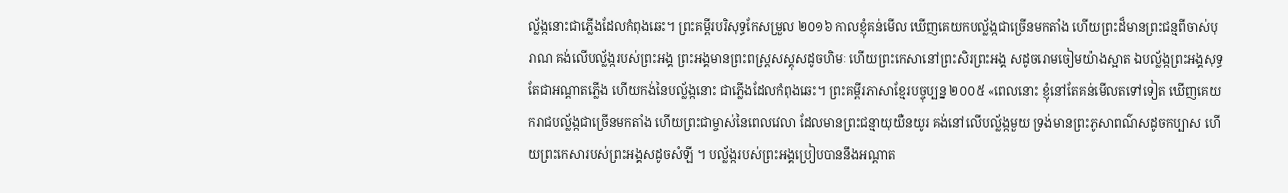ល្ល័ង្កនោះជាភ្លើងដែលកំពុងឆេះ។ ព្រះគម្ពីរបរិសុទ្ធកែសម្រួល ២០១៦ កាលខ្ញុំគន់មើល ឃើញគេយកបល្ល័ង្កជាច្រើនមកតាំង ហើយព្រះដ៏មានព្រះជន្មពីចាស់បុរាណ គង់លើបល្ល័ង្ករបស់ព្រះអង្គ ព្រះអង្គមានព្រះពស្ត្រសស្គុសដូចហិមៈ ហើយព្រះកេសានៅព្រះសិរព្រះអង្គ សដូចរោមចៀមយ៉ាងស្អាត ឯបល្ល័ង្កព្រះអង្គសុទ្ធតែជាអណ្ដាតភ្លើង ហើយកង់នៃបល្ល័ង្កនោះ ជាភ្លើងដែលកំពុងឆេះ។ ព្រះគម្ពីរភាសាខ្មែរបច្ចុប្បន្ន ២០០៥ «ពេលនោះ ខ្ញុំនៅតែគន់មើលតទៅទៀត ឃើញគេយករាជបល្ល័ង្កជាច្រើនមកតាំង ហើយព្រះជាម្ចាស់នៃពេលវេលា ដែលមានព្រះជន្មាយុយឺនយូរ គង់នៅលើបល្ល័ង្កមួយ ទ្រង់មានព្រះភូសាពណ៌សដូចកប្បាស ហើយព្រះកេសារបស់ព្រះអង្គសដូចសំឡី ។ បល្ល័ង្ករបស់ព្រះអង្គប្រៀបបាននឹងអណ្ដាត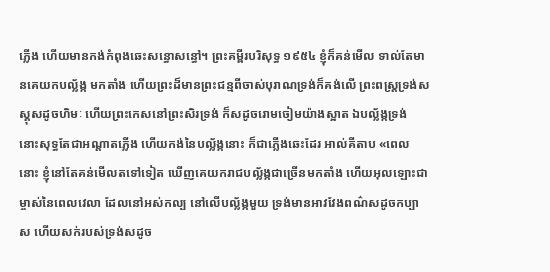ភ្លើង ហើយមានកង់កំពុងឆេះសន្ធោសន្ធៅ។ ព្រះគម្ពីរបរិសុទ្ធ ១៩៥៤ ខ្ញុំក៏គន់មើល ទាល់តែមានគេយកបល្ល័ង្ក មកតាំង ហើយព្រះដ៏មានព្រះជន្មពីចាស់បុរាណទ្រង់ក៏គង់លើ ព្រះពស្ត្រទ្រង់សស្គុសដូចហិមៈ ហើយព្រះកេសនៅព្រះសិរទ្រង់ ក៏សដូចរោមចៀមយ៉ាងស្អាត ឯបល្ល័ង្កទ្រង់ នោះសុទ្ធតែជាអណ្តាតភ្លើង ហើយកង់នៃបល្ល័ង្កនោះ ក៏ជាភ្លើងឆេះដែរ អាល់គីតាប «ពេលនោះ ខ្ញុំនៅតែគន់មើលតទៅទៀត ឃើញគេយករាជបល្ល័ង្កជាច្រើនមកតាំង ហើយអុលឡោះជាម្ចាស់នៃពេលវេលា ដែលនៅអស់កល្ប នៅលើបល្ល័ង្កមួយ ទ្រង់មានអាវវែងពណ៌សដូចកប្បាស ហើយសក់របស់ទ្រង់សដូច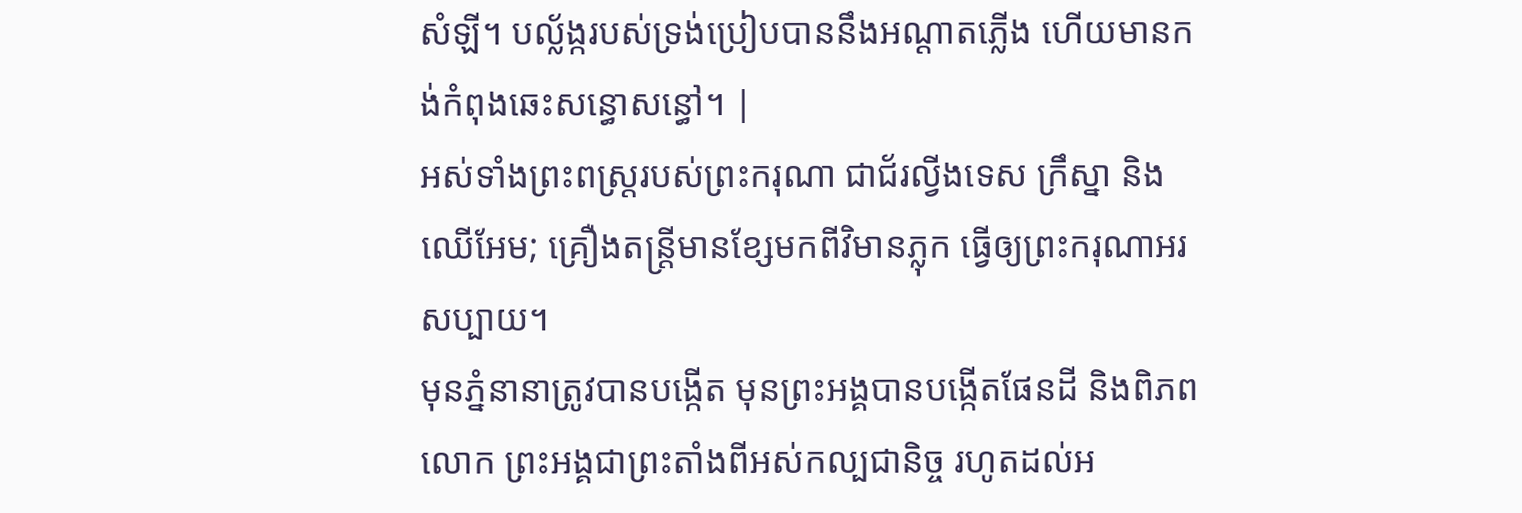សំឡី។ បល្ល័ង្ករបស់ទ្រង់ប្រៀបបាននឹងអណ្ដាតភ្លើង ហើយមានកង់កំពុងឆេះសន្ធោសន្ធៅ។ |
អស់ទាំងព្រះពស្ត្ររបស់ព្រះករុណា ជាជ័រល្វីងទេស ក្រឹស្នា និងឈើអែម; គ្រឿងតន្ត្រីមានខ្សែមកពីវិមានភ្លុក ធ្វើឲ្យព្រះករុណាអរសប្បាយ។
មុនភ្នំនានាត្រូវបានបង្កើត មុនព្រះអង្គបានបង្កើតផែនដី និងពិភពលោក ព្រះអង្គជាព្រះតាំងពីអស់កល្បជានិច្ច រហូតដល់អ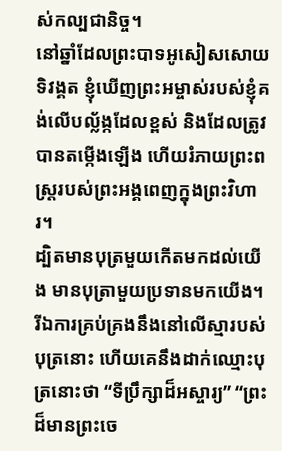ស់កល្បជានិច្ច។
នៅឆ្នាំដែលព្រះបាទអូសៀសសោយទិវង្គត ខ្ញុំឃើញព្រះអម្ចាស់របស់ខ្ញុំគង់លើបល្ល័ង្កដែលខ្ពស់ និងដែលត្រូវបានតម្កើងឡើង ហើយរំភាយព្រះពស្ត្ររបស់ព្រះអង្គពេញក្នុងព្រះវិហារ។
ដ្បិតមានបុត្រមួយកើតមកដល់យើង មានបុត្រាមួយប្រទានមកយើង។ រីឯការគ្រប់គ្រងនឹងនៅលើស្មារបស់បុត្រនោះ ហើយគេនឹងដាក់ឈ្មោះបុត្រនោះថា “ទីប្រឹក្សាដ៏អស្ចារ្យ” “ព្រះដ៏មានព្រះចេ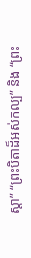ស្ដា” “ព្រះបិតាដ៏អស់កល្ប” និង “ព្រះ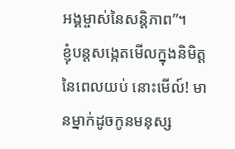អង្គម្ចាស់នៃសន្តិភាព”។
ខ្ញុំបន្តសង្កេតមើលក្នុងនិមិត្តនៃពេលយប់ នោះមើល៍! មានម្នាក់ដូចកូនមនុស្ស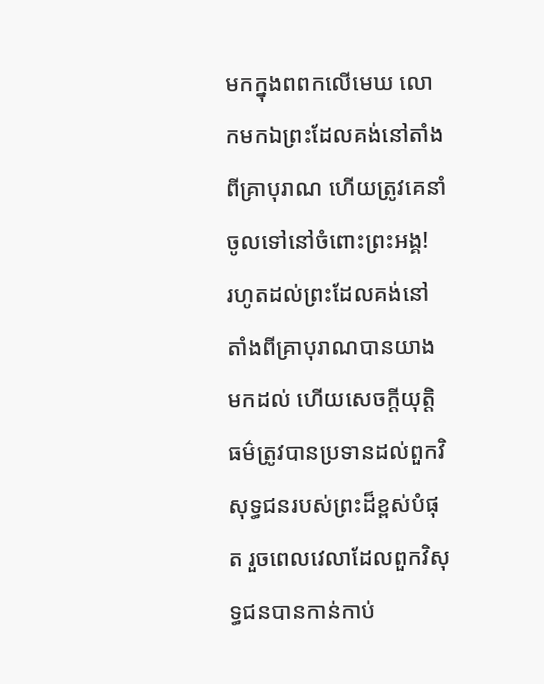មកក្នុងពពកលើមេឃ លោកមកឯព្រះដែលគង់នៅតាំងពីគ្រាបុរាណ ហើយត្រូវគេនាំចូលទៅនៅចំពោះព្រះអង្គ!
រហូតដល់ព្រះដែលគង់នៅតាំងពីគ្រាបុរាណបានយាងមកដល់ ហើយសេចក្ដីយុត្តិធម៌ត្រូវបានប្រទានដល់ពួកវិសុទ្ធជនរបស់ព្រះដ៏ខ្ពស់បំផុត រួចពេលវេលាដែលពួកវិសុទ្ធជនបានកាន់កាប់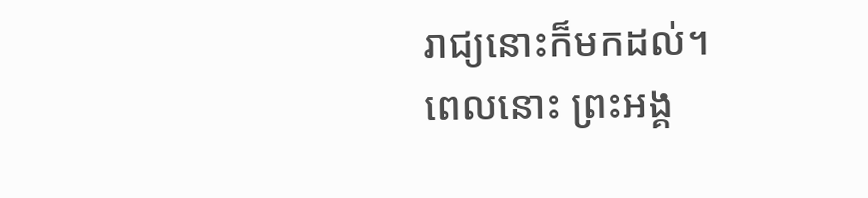រាជ្យនោះក៏មកដល់។
ពេលនោះ ព្រះអង្គ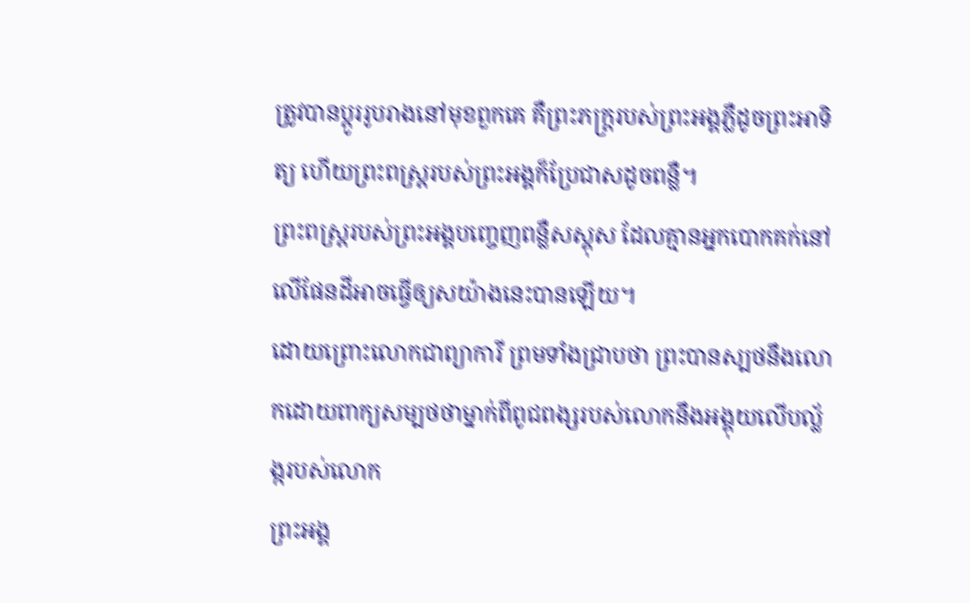ត្រូវបានប្ដូររូបរាងនៅមុខពួកគេ គឺព្រះភក្ត្ររបស់ព្រះអង្គភ្លឺដូចព្រះអាទិត្យ ហើយព្រះពស្ត្ររបស់ព្រះអង្គក៏ប្រែជាសដូចពន្លឺ។
ព្រះពស្ត្ររបស់ព្រះអង្គបញ្ចេញពន្លឺសស្គុស ដែលគ្មានអ្នកបោកគក់នៅលើផែនដីអាចធ្វើឲ្យសយ៉ាងនេះបានឡើយ។
ដោយព្រោះលោកជាព្យាការី ព្រមទាំងជ្រាបថា ព្រះបានស្បថនឹងលោកដោយពាក្យសម្បថថាម្នាក់ពីពូជពង្សរបស់លោកនឹងអង្គុយលើបល្ល័ង្ករបស់លោក
ព្រះអង្គ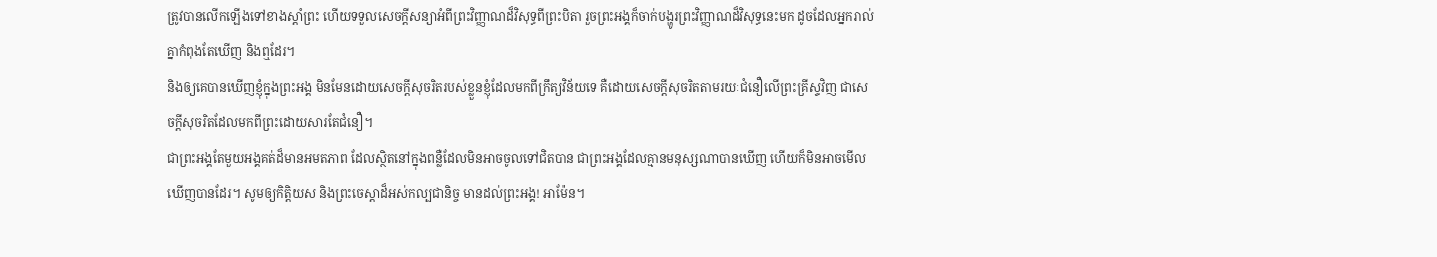ត្រូវបានលើកឡើងទៅខាងស្ដាំព្រះ ហើយទទួលសេចក្ដីសន្យាអំពីព្រះវិញ្ញាណដ៏វិសុទ្ធពីព្រះបិតា រួចព្រះអង្គក៏ចាក់បង្ហូរព្រះវិញ្ញាណដ៏វិសុទ្ធនេះមក ដូចដែលអ្នករាល់គ្នាកំពុងតែឃើញ និងឮដែរ។
និងឲ្យគេបានឃើញខ្ញុំក្នុងព្រះអង្គ មិនមែនដោយសេចក្ដីសុចរិតរបស់ខ្លួនខ្ញុំដែលមកពីក្រឹត្យវិន័យទេ គឺដោយសេចក្ដីសុចរិតតាមរយៈជំនឿលើព្រះគ្រីស្ទវិញ ជាសេចក្ដីសុចរិតដែលមកពីព្រះដោយសារតែជំនឿ។
ជាព្រះអង្គតែមួយអង្គគត់ដ៏មានអមតភាព ដែលស្ថិតនៅក្នុងពន្លឺដែលមិនអាចចូលទៅជិតបាន ជាព្រះអង្គដែលគ្មានមនុស្សណាបានឃើញ ហើយក៏មិនអាចមើលឃើញបានដែរ។ សូមឲ្យកិត្តិយស និងព្រះចេស្ដាដ៏អស់កល្បជានិច្ច មានដល់ព្រះអង្គ! អាម៉ែន។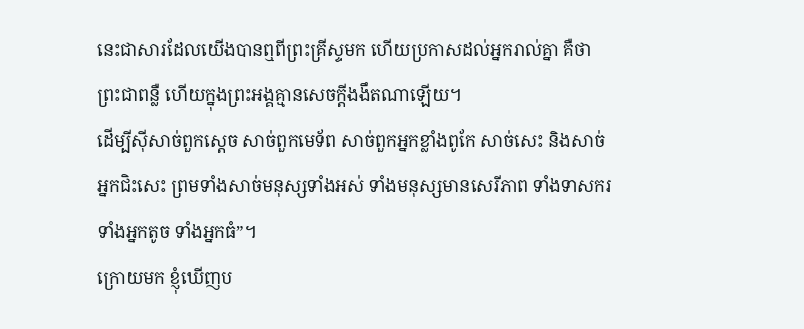នេះជាសារដែលយើងបានឮពីព្រះគ្រីស្ទមក ហើយប្រកាសដល់អ្នករាល់គ្នា គឺថាព្រះជាពន្លឺ ហើយក្នុងព្រះអង្គគ្មានសេចក្ដីងងឹតណាឡើយ។
ដើម្បីស៊ីសាច់ពួកស្ដេច សាច់ពួកមេទ័ព សាច់ពួកអ្នកខ្លាំងពូកែ សាច់សេះ និងសាច់អ្នកជិះសេះ ព្រមទាំងសាច់មនុស្សទាំងអស់ ទាំងមនុស្សមានសេរីភាព ទាំងទាសករ ទាំងអ្នកតូច ទាំងអ្នកធំ”។
ក្រោយមក ខ្ញុំឃើញប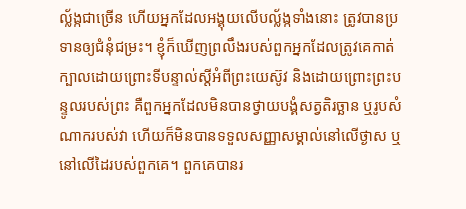ល្ល័ង្កជាច្រើន ហើយអ្នកដែលអង្គុយលើបល្ល័ង្កទាំងនោះ ត្រូវបានប្រទានឲ្យជំនុំជម្រះ។ ខ្ញុំក៏ឃើញព្រលឹងរបស់ពួកអ្នកដែលត្រូវគេកាត់ក្បាលដោយព្រោះទីបន្ទាល់ស្ដីអំពីព្រះយេស៊ូវ និងដោយព្រោះព្រះបន្ទូលរបស់ព្រះ គឺពួកអ្នកដែលមិនបានថ្វាយបង្គំសត្វតិរច្ឆាន ឬរូបសំណាករបស់វា ហើយក៏មិនបានទទួលសញ្ញាសម្គាល់នៅលើថ្ងាស ឬនៅលើដៃរបស់ពួកគេ។ ពួកគេបានរ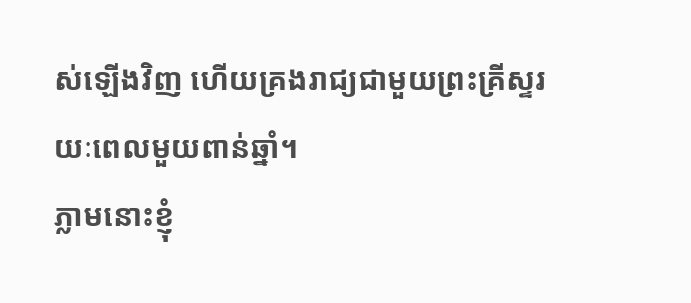ស់ឡើងវិញ ហើយគ្រងរាជ្យជាមួយព្រះគ្រីស្ទរយៈពេលមួយពាន់ឆ្នាំ។
ភ្លាមនោះខ្ញុំ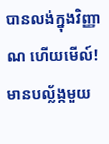បានលង់ក្នុងវិញ្ញាណ ហើយមើល៍! មានបល្ល័ង្កមួយ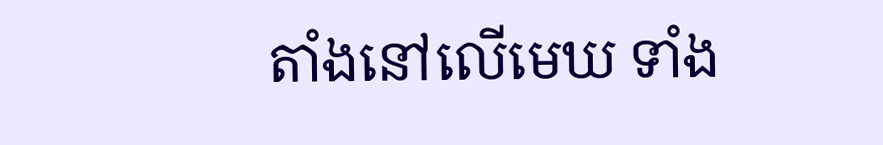តាំងនៅលើមេឃ ទាំង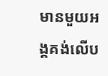មានមួយអង្គគង់លើប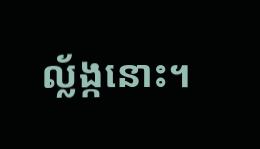ល្ល័ង្កនោះ។